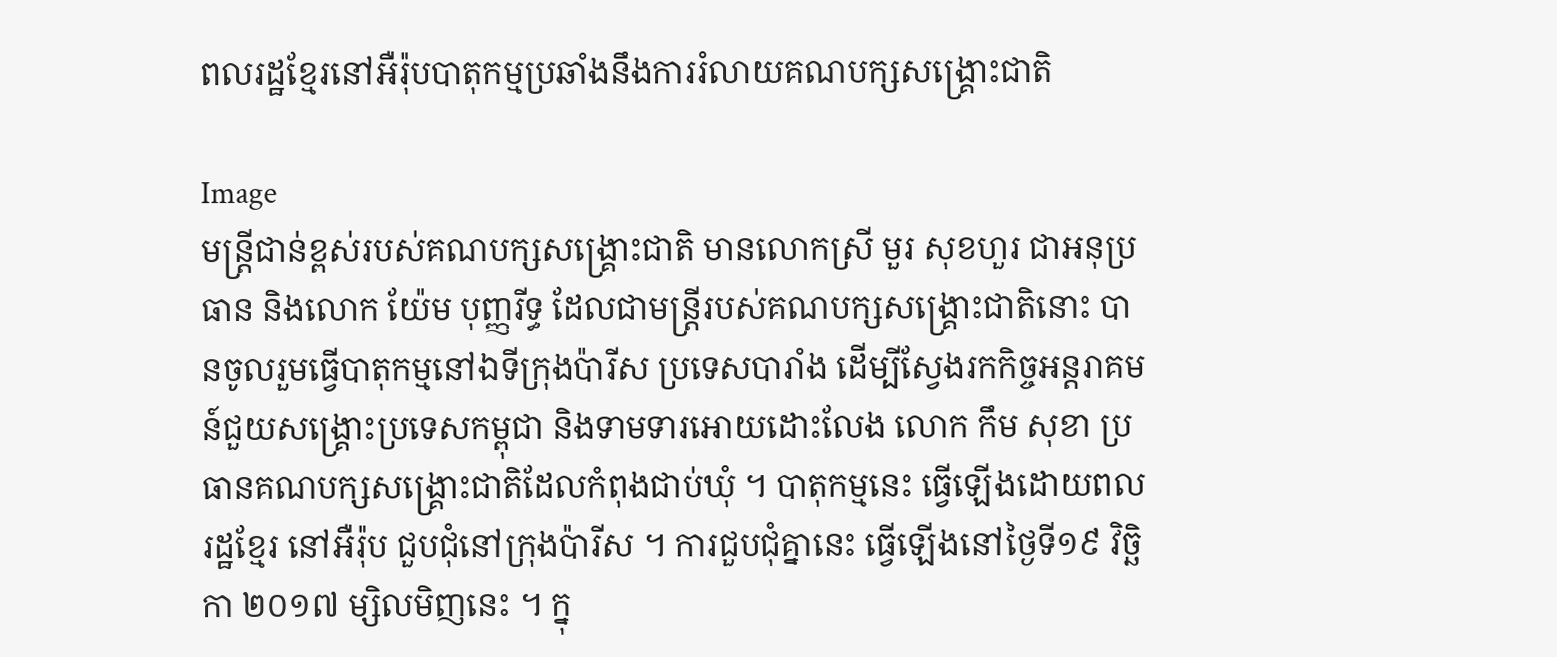ពលរដ្ឋខ្មែរនៅអឺរ៉ុបបាតុកម្មប្រឆាំងនឹងការរំលាយគណបក្សសង្រ្គោះជាតិ

Image
មន្រ្តីជាន់ខ្ពស់របស់គណបក្សសង្រ្គោះជាតិ មានលោកស្រី មួរ សុខហួរ ជាអនុប្រធាន និងលោក យ៉ែម បុញ្ញរីទ្ធ ដែលជាមន្រ្តីរបស់គណបក្សសង្រ្គោះជាតិនោះ បានចូលរួមធ្វើបាតុកម្មនៅឯទីក្រុងប៉ារីស ប្រទេសបារាំង ដើម្បីស្វែងរកកិច្ចអន្តរាគមន៍ជួយសង្រ្គោះប្រទេសកម្ពុជា និងទាមទារអោយដោះលែង លោក កឹម សុខា ប្រធានគណបក្សសង្រ្គោះជាតិដែលកំពុងជាប់ឃុំ ។ បាតុកម្មនេះ ធ្វើឡើងដោយពលរដ្ឋខ្មែរ នៅអឺរ៉ុប ជួបជុំនៅក្រុងប៉ារីស ។ ការជួបជុំគ្នានេះ ធ្វើឡើងនៅថ្ងៃទី១៩ វិច្ឆិកា ២០១៧ ម្សិលមិញនេះ ។ ក្នុ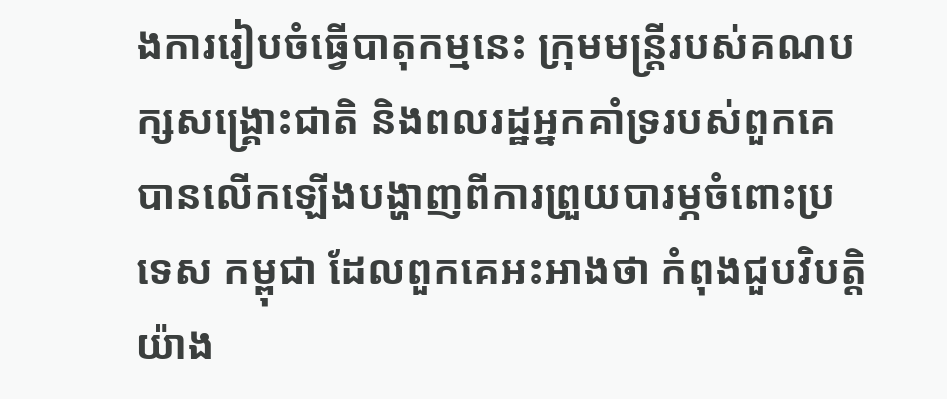ងការរៀបចំធ្វើបាតុកម្មនេះ ក្រុមមន្រ្តីរបស់គណបក្សសង្រ្គោះជាតិ និងពលរដ្ឋអ្នកគាំទ្ររបស់ពួកគេបានលើកឡើងបង្ហាញពីការព្រួយបារម្ភចំពោះប្រទេស កម្ពុជា ដែលពួកគេអះអាងថា កំពុងជួបវិបត្តិយ៉ាង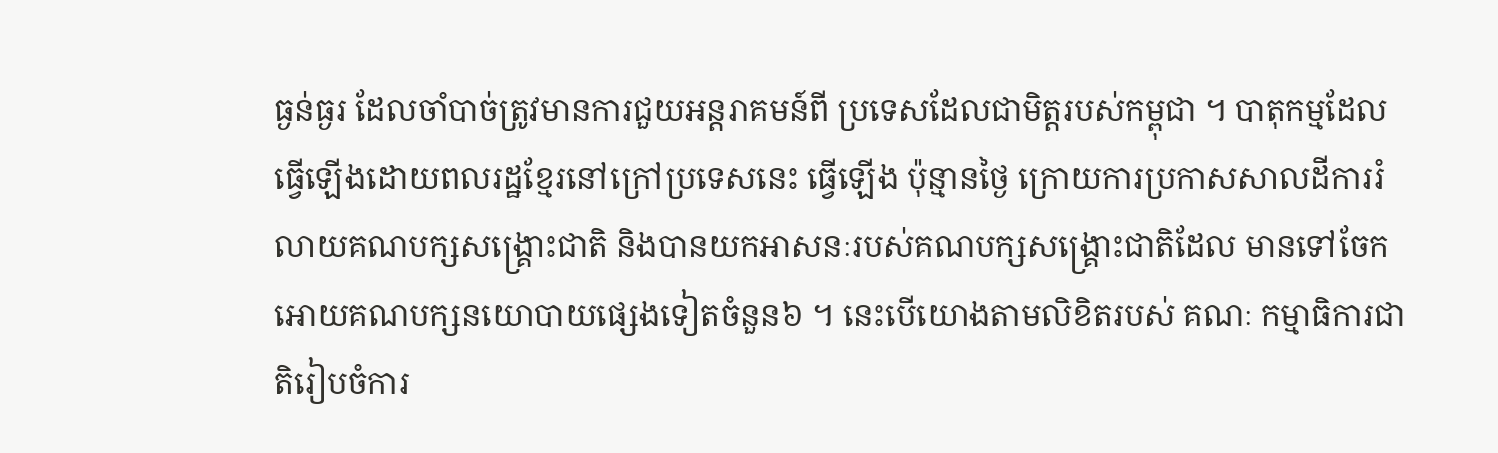ធ្ងន់ធ្ងរ ដែលចាំបាច់ត្រូវមានការជួយអន្តរាគមន៍ពី ប្រទេសដែលជាមិត្តរបស់កម្ពុជា ។ បាតុកម្មដែលធ្វើឡើងដោយពលរដ្ឋខ្មែរនៅក្រៅប្រទេសនេះ ធ្វើឡើង ប៉ុន្មានថ្ងៃ ក្រោយការប្រកាសសាលដីការរំលាយគណបក្សសង្រ្គោះជាតិ និងបានយកអាសនៈរបស់គណបក្សសង្រ្គោះជាតិដែល មានទៅចែកអោយគណបក្សនយោបាយផ្សេងទៀតចំនួន៦ ។ នេះបើយោងតាមលិខិតរបស់ គណៈ កម្មាធិការជាតិរៀបចំការ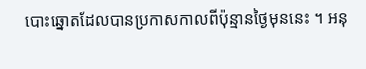បោះឆ្នោតដែលបានប្រកាសកាលពីប៉ុន្មានថ្ងៃមុននេះ ។ អនុ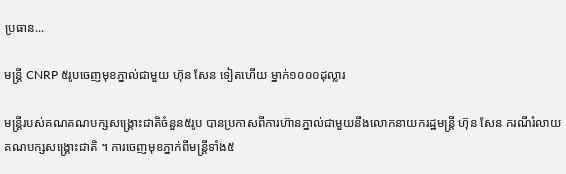ប្រធាន...

មន្ត្រី CNRP ៥រូបចេញមុខភ្នាល់ជាមួយ ហ៊ុន សែន ទៀតហើយ ម្នាក់១០០០ដុល្លារ

មន្រ្តីរបស់គណគណបក្សសង្រ្គោះជាតិចំនួន៥រូប បានប្រកាសពីការហ៊ានភ្នាល់ជាមួយនឹងលោកនាយករដ្ឋមន្រ្តី ហ៊ុន សែន ករណីរំលាយគណបក្សសង្រ្គោះជាតិ ។ ការចេញមុខភ្នាក់ពីមន្រ្តីទាំង៥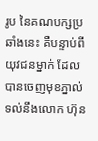រូប នៃគណបក្សប្រឆាំងនេះ គឺបន្ទាប់ពីយុវជនម្នាក់ ដែលបានចេញមុខភ្នាល់ ទល់នឹងលោក ហ៊ុន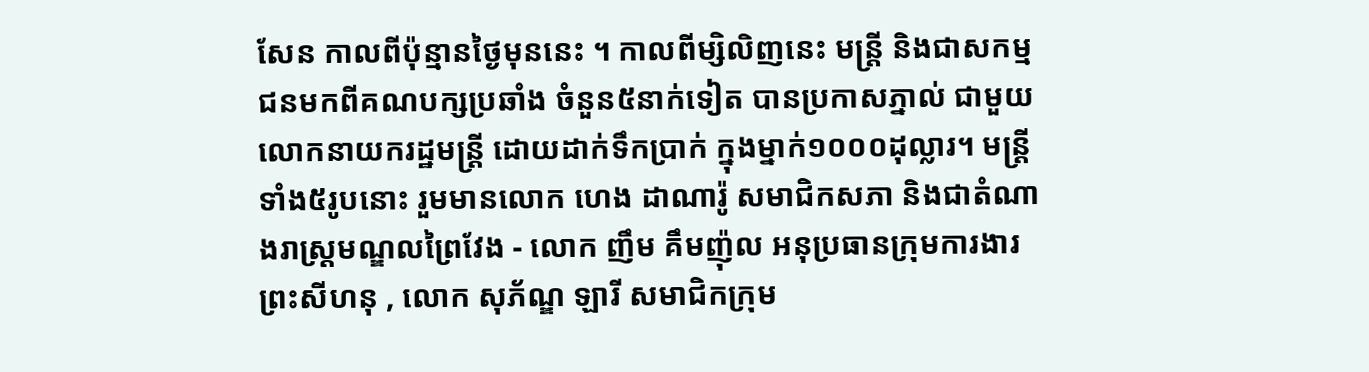សែន កាលពីប៉ុន្មានថ្ងៃមុននេះ ។ កាលពីម្សិលិញនេះ មន្ត្រី និងជាសកម្មជនមកពីគណបក្សប្រឆាំង ចំនួន៥នាក់ទៀត បានប្រកាសភ្នាល់ ជាមួយលោកនាយករដ្ឋមន្ត្រី ដោយដាក់ទឹកប្រាក់ ក្នុងម្នាក់១០០០ដុល្លារ។ មន្ត្រីទាំង៥រូបនោះ រួមមានលោក ហេង ដាណារ៉ូ សមាជិកសភា និងជាតំណាងរាស្ត្រមណ្ឌលព្រៃវែង - លោក ញឹម គឹមញ៉ុល អនុប្រធានក្រុមការងារ ព្រះសីហនុ , លោក សុភ័ណ្ឌ ឡារី សមាជិកក្រុម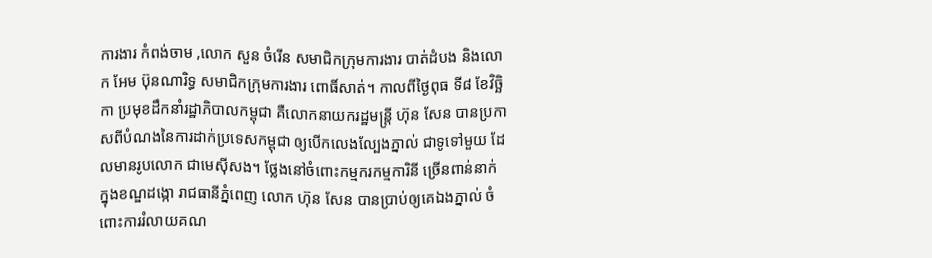ការងារ កំពង់ចាម ,លោក សួន ចំរើន សមាជិកក្រុមការងារ បាត់ដំបង និងលោក អែម ប៊ុនណារិទ្ធ សមាជិកក្រុមការងារ ពោធិ៍សាត់។ កាលពីថ្ងៃពុធ ទី៨ ខែវិច្ឆិកា ប្រមុខដឹកនាំរដ្ឋាភិបាលកម្ពុជា គឺលោកនាយករដ្ឋមន្ត្រី ហ៊ុន សែន បានប្រកាសពីបំណងនៃការដាក់ប្រទេសកម្ពុជា ឲ្យបើកលេងល្បែងភ្នាល់ ជាទូទៅមួយ ដែលមានរូបលោក ជាមេស៊ីសង។ ថ្លែងនៅចំពោះកម្មករកម្មការិនី ច្រើនពាន់នាក់ ក្នុងខណ្ឌដង្កោ រាជធានីភ្នំពេញ លោក ហ៊ុន សែន បានប្រាប់ឲ្យគេឯងភ្នាល់ ចំពោះការរំលាយគណ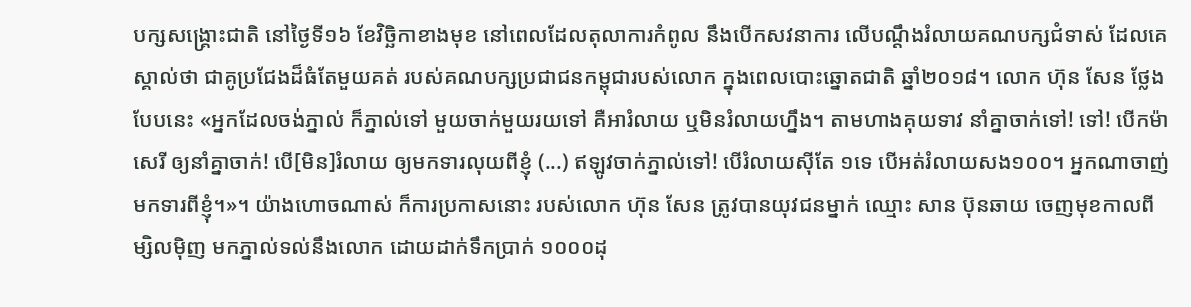បក្សសង្គ្រោះជាតិ នៅថ្ងៃទី១៦ ខែវិច្ឆិកាខាងមុខ នៅពេលដែលតុលាការកំពូល នឹងបើកសវនាការ លើបណ្តឹងរំលាយគណបក្សជំទាស់ ដែលគេស្គាល់ថា ជាគូប្រជែងដ៏ធំតែមួយគត់ របស់គណបក្សប្រជាជនកម្ពុជារបស់លោក ក្នុងពេលបោះឆ្នោតជាតិ ឆ្នាំ២០១៨។ លោក ហ៊ុន សែន ថ្លែងបែបនេះ «អ្នកដែលចង់ភ្នាល់ ក៏ភ្នាល់ទៅ មួយចាក់មួយរយទៅ គឺអារំលាយ ឬមិនរំលាយហ្នឹង។ តាមហាងគុយទាវ នាំគ្នាចាក់ទៅ! ទៅ! បើកម៉ាសេរី ឲ្យនាំគ្នាចាក់! បើ[មិន]រំលាយ ឲ្យមកទារលុយពីខ្ញុំ (...) ឥឡូវចាក់ភ្នាល់ទៅ! បើរំលាយស៊ីតែ ១ទេ បើអត់រំលាយសង១០០។ អ្នកណាចាញ់ មកទារពីខ្ញុំ។»។ យ៉ាងហោចណាស់ ក៏ការប្រកាសនោះ របស់លោក ហ៊ុន សែន ត្រូវបានយុវជនម្នាក់ ឈ្មោះ សាន ប៊ុនឆាយ ចេញមុខកាលពីម្សិលម៉ិញ មកភ្នាល់ទល់នឹងលោក ដោយដាក់ទឹកប្រាក់ ១០០០ដុ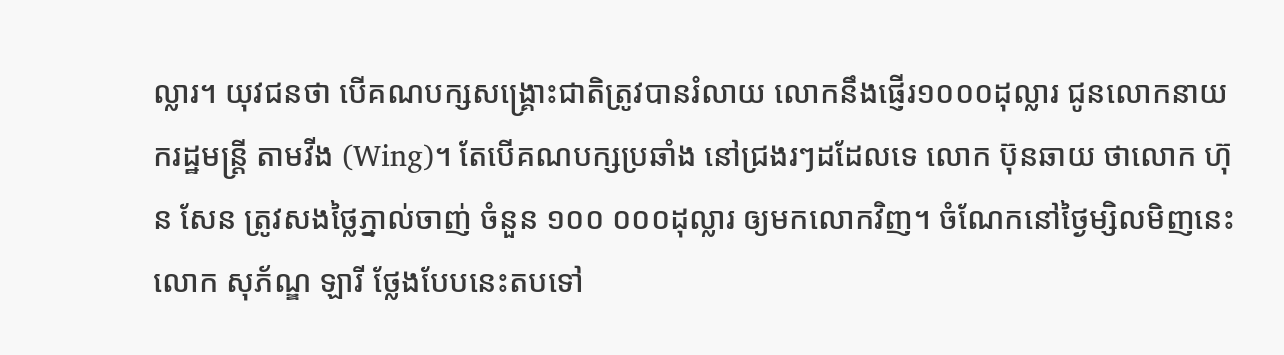ល្លារ។ យុវជនថា បើគណបក្សសង្គ្រោះជាតិត្រូវបានរំលាយ លោកនឹងផ្ញើរ១០០០ដុល្លារ ជូនលោកនាយករដ្ឋមន្ត្រី តាមវីង (Wing)។ តែបើគណបក្សប្រឆាំង នៅជ្រងរៗដដែលទេ លោក ប៊ុនឆាយ ថាលោក ហ៊ុន សែន ត្រូវសងថ្លៃភ្នាល់ចាញ់ ចំនួន ១០០ ០០០ដុល្លារ ឲ្យមកលោកវិញ។ ចំណែកនៅថ្ងៃម្សិលមិញនេះ លោក សុភ័ណ្ឌ ឡារី ថ្លែងបែបនេះតបទៅ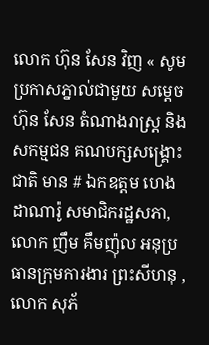លោក ហ៊ុន សែន វិញ « សូមប្រកាសភ្នាល់ជាមួយ សម្តេច ហ៊ុន សែន តំណាងរាស្រ្ត និងសកម្មជន គណបក្សសង្រ្គោះជាតិ មាន # ឯកឧត្ដម ហេង ដាណារ៉ូ សមាជិករដ្ឋសភា, លោក ញឹម គឹមញ៉ុល អនុប្រធានក្រុមការងារ ព្រះសីហនុ , លោក សុភ័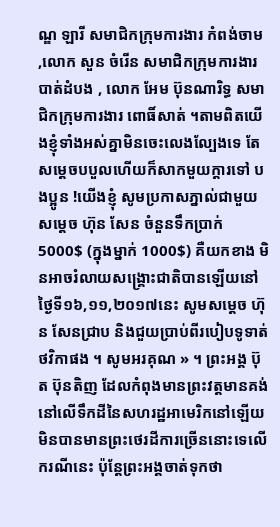ណ្ឌ ឡារី សមាជិកក្រុមការងារ កំពង់ចាម ,លោក សួន ចំរើន សមាជិកក្រុមការងារ បាត់ដំបង , លោក អែម ប៊ុនណារិទ្ធ សមាជិកក្រុមការងារ ពោធិ៍សាត់ ។តាមពិតយើងខ្ញុំទាំងអស់គ្នាមិនចេះលេងល្បែងទេ តែសម្តេចបបួលហើយក៏សាកមួយក្តារទៅ បងប្អូន !យើងខ្ញុំ សូមប្រកាសភ្នាល់ជាមួយសម្តេច ហ៊ុន សែន ចំនួនទឹកប្រាក់ 5000$ (ក្នុងម្នាក់ 1000$) គឺយកខាង មិនអាចរំលាយសង្រ្គោះជាតិបានឡើយនៅថ្ងៃទី១៦,១១,២០១៧នេះ សូមសម្តេច ហ៊ុន សែនជ្រាប និងជួយប្រាប់ពីរបៀបទូទាត់ថវិកាផង ។ សូមអរគុណ » ។ ព្រះអង្គ ប៊ុត ប៊ុនតិញ ដែលកំពុងមានព្រះវត្តមានគង់នៅលើទឹកដីនៃសហរដ្ឋអាមេរិកនៅឡើយ មិនបានមានព្រះថេរដីការច្រើននោះទេលើករណីនេះ ប៉ុន្តែព្រះអង្គចាត់ទុកថា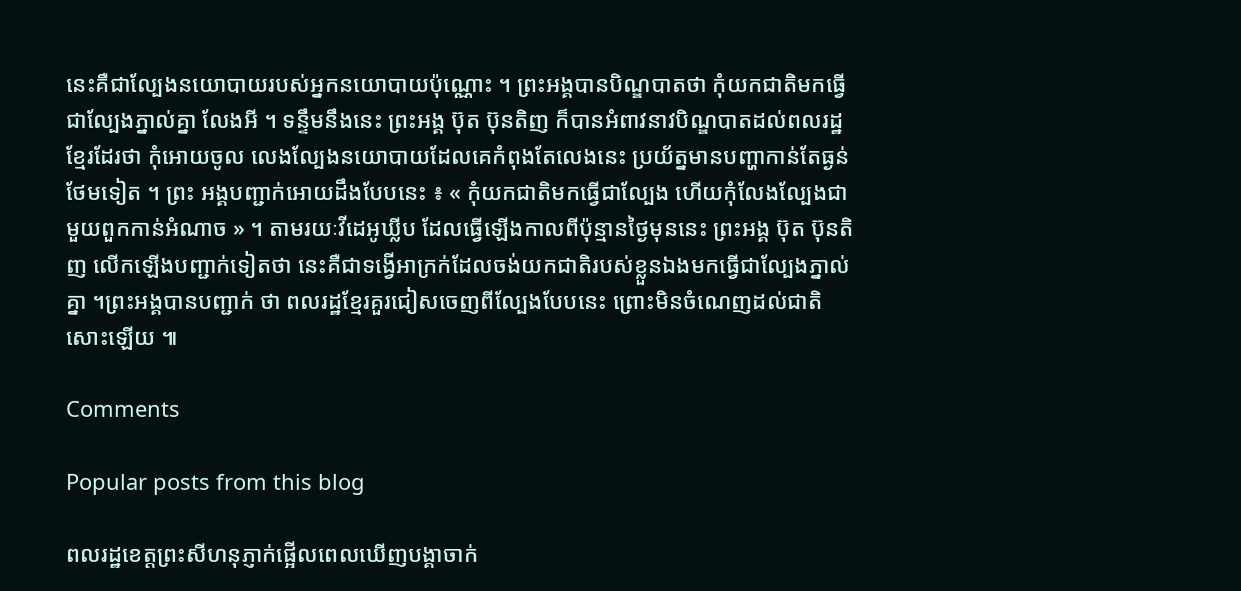នេះគឺជាល្បែងនយោបាយរបស់អ្នកនយោបាយប៉ុណ្ណោះ ។ ព្រះអង្គបានបិណ្ឌបាតថា កុំយកជាតិមកធ្វើជាល្បែងភ្នាល់គ្នា លែងអី ។ ទន្ទឹមនឹងនេះ ព្រះអង្គ ប៊ុត ប៊ុនតិញ ក៏បានអំពាវនាវបិណ្ឌបាតដល់ពលរដ្ឋខ្មែរដែរថា កុំអោយចូល លេងល្បែងនយោបាយដែលគេកំពុងតែលេងនេះ ប្រយ័ត្នមានបញ្ហាកាន់តែធ្ងន់ថែមទៀត ។ ព្រះ អង្គបញ្ជាក់អោយដឹងបែបនេះ ៖ « កុំយកជាតិមកធ្វើជាល្បែង ហើយកុំលែងល្បែងជាមួយពួកកាន់អំណាច » ។ តាមរយៈវីដេអូឃ្លីប ដែលធ្វើឡើងកាលពីប៉ុន្មានថ្ងៃមុននេះ ព្រះអង្គ ប៊ុត ប៊ុនតិញ លើកឡើងបញ្ជាក់ទៀតថា នេះគឺជាទង្វើអាក្រក់ដែលចង់យកជាតិរបស់ខ្លួនឯងមកធ្វើជាល្បែងភ្នាល់គ្នា ។ព្រះអង្គបានបញ្ជាក់ ថា ពលរដ្ឋខ្មែរគួរជៀសចេញពីល្បែងបែបនេះ ព្រោះមិនចំណេញដល់ជាតិសោះឡើយ ៕

Comments

Popular posts from this blog

ពលរដ្ឋខេត្តព្រះសីហនុភ្ញាក់ផ្អើលពេលឃើញបង្គាចាក់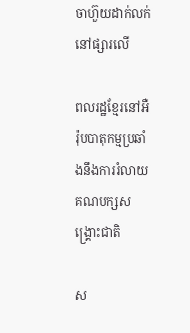ចាហ៊ួយដាក់លក់នៅផ្សារលើ

ពលរដ្ឋខ្មែរនៅអឺរ៉ុបបាតុកម្មប្រឆាំងនឹងការរំលាយគណបក្សសង្រ្គោះជាតិ

ស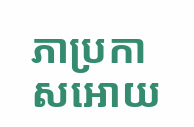ភាប្រកាសអោយ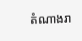តំណាងរា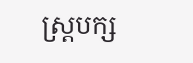ស្រ្តបក្ស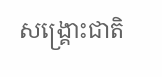សង្រ្គោះជាតិ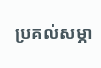ប្រគល់សម្ភា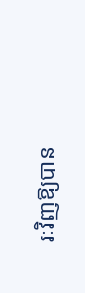រៈវិញឱ្យបាន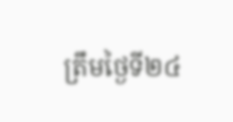ត្រឹមថ្ងៃទី២៤